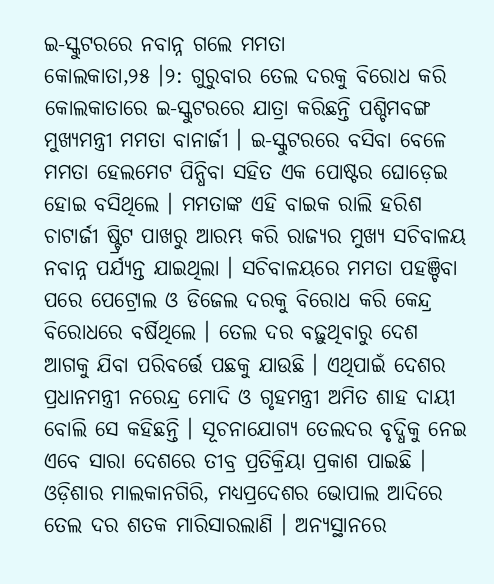ଇ-ସ୍କୁଟରରେ ନବାନ୍ନ ଗଲେ ମମତା
କୋଲକାତା,୨୫ ।୨: ଗୁରୁବାର ତେଲ ଦରକୁ ବିରୋଧ କରି କୋଲକାତାରେ ଇ-ସ୍କୁଟରରେ ଯାତ୍ରା କରିଛନ୍ତି ପଶ୍ଚିମବଙ୍ଗ ମୁଖ୍ୟମନ୍ତ୍ରୀ ମମତା ବାନାର୍ଜୀ । ଇ-ସ୍କୁଟରରେ ବସିବା ବେଳେ ମମତା ହେଲମେଟ ପିନ୍ଧିବା ସହିତ ଏକ ପୋଷ୍ଟର ଘୋଡ଼େଇ ହୋଇ ବସିଥିଲେ । ମମତାଙ୍କ ଏହି ବାଇକ ରାଲି ହରିଶ ଚାଟାର୍ଜୀ ଷ୍ଟ୍ରିଟ ପାଖରୁ ଆରମ୍ଭ କରି ରାଜ୍ୟର ମୁଖ୍ୟ ସଚିବାଳୟ ନବାନ୍ନ ପର୍ଯ୍ୟନ୍ତ ଯାଇଥିଲା । ସଚିବାଳୟରେ ମମତା ପହଞ୍ଚିବା ପରେ ପେଟ୍ରୋଲ ଓ ଡିଜେଲ ଦରକୁ ବିରୋଧ କରି କେନ୍ଦ୍ର ବିରୋଧରେ ବର୍ଷିଥିଲେ । ତେଲ ଦର ବଢ଼ୁଥିବାରୁ ଦେଶ ଆଗକୁ ଯିବା ପରିବର୍ତ୍ତେ ପଛକୁ ଯାଉଛି । ଏଥିପାଇଁ ଦେଶର ପ୍ରଧାନମନ୍ତ୍ରୀ ନରେନ୍ଦ୍ର ମୋଦି ଓ ଗୃହମନ୍ତ୍ରୀ ଅମିତ ଶାହ ଦାୟୀ ବୋଲି ସେ କହିଛନ୍ତି । ସୂଚନାଯୋଗ୍ୟ ତେଲଦର ବୃଦ୍ଧିକୁ ନେଇ ଏବେ ସାରା ଦେଶରେ ତୀବ୍ର ପ୍ରତିକ୍ରିୟା ପ୍ରକାଶ ପାଇଛି । ଓଡ଼ିଶାର ମାଲକାନଗିରି, ମଧ୍ୟପ୍ରଦେଶର ଭୋପାଲ ଆଦିରେ ତେଲ ଦର ଶତକ ମାରିସାରଲାଣି । ଅନ୍ୟସ୍ଥାନରେ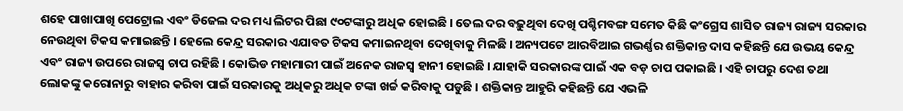ଶହେ ପାଖାପାଖି ପେଟ୍ରୋଲ ଏବଂ ଡିଜେଲ ଦର ମଧ୍ୟ ଲିଟର ପିଛା ୯୦ଟଙ୍କାରୁ ଅଧିକ ହୋଇଛି । ତେଲ ଦର ବଢ଼ୁଥିବା ଦେଖି ପଶ୍ଚିମବଙ୍ଗ ସମେତ କିଛି କଂଗ୍ରେସ ଶାସିତ ରାଜ୍ୟ ରାଜ୍ୟ ସରକାର ନେଉଥିବା ଟିକସ କମାଇଛନ୍ତି । ହେଲେ କେନ୍ଦ୍ର ସରକାର ଏଯାବତ ଟିକସ କମାଇନଥିବା ଦେଖିବାକୁ ମିଳଛି । ଅନ୍ୟପଟେ ଆରବିଆଇ ଗଭର୍ଣ୍ଣର ଶକ୍ତିକାନ୍ତ ଦାସ କହିଛନ୍ତି ଯେ ଉଭୟ କେନ୍ଦ୍ର ଏବଂ ରାଜ୍ୟ ଉପରେ ରାଜସ୍ୱ ଚାପ ରହିଛି । କୋଭିଡ ମହାମାରୀ ପାଇଁ ଅନେକ ରାଜସ୍ୱ ହାନୀ ହୋଇଛି । ଯାହାକି ସରକାରଙ୍କ ପାଇଁ ଏକ ବଡ଼ ଚାପ ପକାଇଛି । ଏହି ଚାପରୁ ଦେଶ ତଥା ଲୋକଙ୍କୁ କରୋନାରୁ ବାହାର କରିବା ପାଇଁ ସରକାରକୁ ଅଧିକରୁ ଅଧିକ ଟଙ୍କା ଖର୍ଚ୍ଚ କରିବାକୁ ପଡୁଛି । ଶକ୍ତିକାନ୍ତ ଆହୁରି କହିଛନ୍ତି ଯେ ଏଭଳି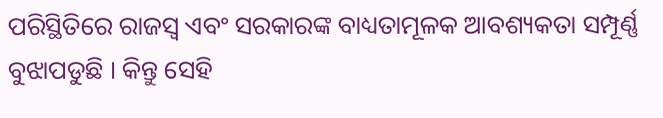ପରିସ୍ଥିତିରେ ରାଜସ୍ୱ ଏବଂ ସରକାରଙ୍କ ବାଧ୍ୟତାମୂଳକ ଆବଶ୍ୟକତା ସମ୍ପୂର୍ଣ୍ଣ ବୁଝାପଡୁଛି । କିନ୍ତୁ ସେହି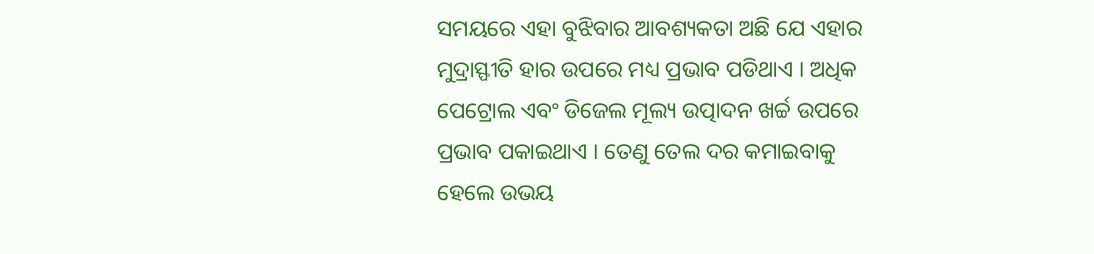ସମୟରେ ଏହା ବୁଝିବାର ଆବଶ୍ୟକତା ଅଛି ଯେ ଏହାର ମୁଦ୍ରାସ୍ଫୀତି ହାର ଉପରେ ମଧ୍ୟ ପ୍ରଭାବ ପଡିଥାଏ । ଅଧିକ ପେଟ୍ରୋଲ ଏବଂ ଡିଜେଲ ମୂଲ୍ୟ ଉତ୍ପାଦନ ଖର୍ଚ୍ଚ ଉପରେ ପ୍ରଭାବ ପକାଇଥାଏ । ତେଣୁ ତେଲ ଦର କମାଇବାକୁ ହେଲେ ଉଭୟ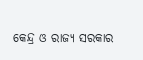କେନ୍ଦ୍ର ଓ ରାଜ୍ୟ ସରକାର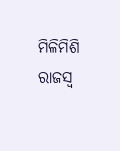ମିଳିମିଶି ରାଜସ୍ୱ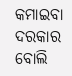କମାଇବା ଦରକାର ବୋଲି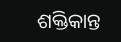ଶକ୍ତିକାନ୍ତ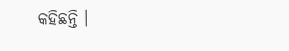କହିଛନ୍ତି ।